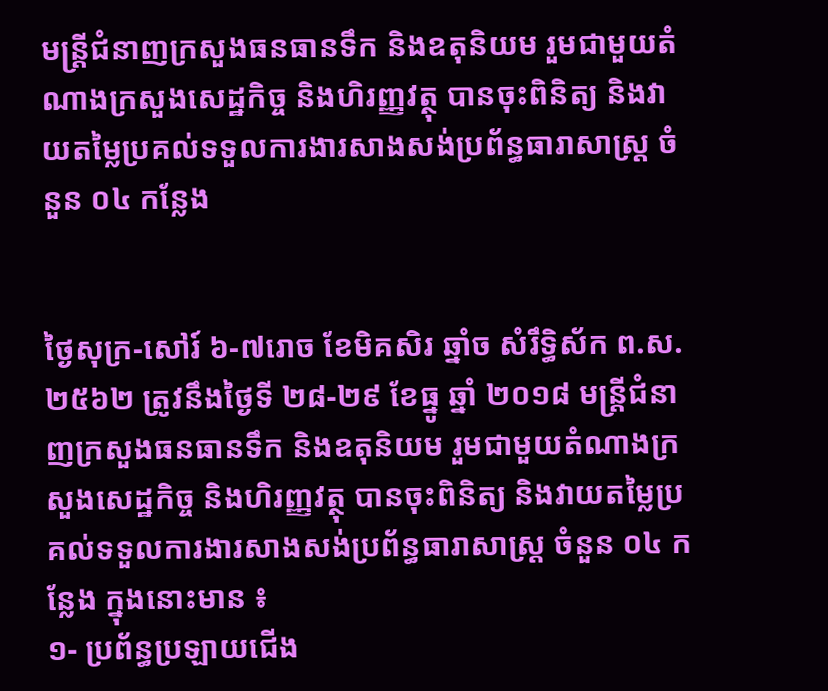មន្ត្រីជំនាញក្រសួងធនធានទឹក និងឧតុនិយម រួមជាមួយតំណាងក្រសួងសេដ្ឋកិច្ច និងហិរញ្ញវត្ថុ បានចុះពិនិត្យ និងវាយតម្លៃប្រគល់ទទួលការងារសាងសង់ប្រព័ន្ធធារាសាស្ត្រ ចំនួន ០៤ កន្លែង


ថ្ងៃសុក្រ-សៅរ៍ ៦-៧រោច ខែមិគសិរ ឆ្នាំច សំរឹទ្ធិស័ក ព.ស.២៥៦២ ត្រូវនឹងថ្ងៃទី ២៨-២៩ ខែធ្នូ ឆ្នាំ ២០១៨ មន្ត្រីជំនាញក្រសួងធនធានទឹក និងឧតុនិយម រួមជាមួយតំណាងក្រសួងសេដ្ឋកិច្ច និងហិរញ្ញវត្ថុ បានចុះពិនិត្យ និងវាយតម្លៃប្រគល់ទទួលការងារសាងសង់ប្រព័ន្ធធារាសាស្ត្រ ចំនួន ០៤ កន្លែង ក្នុងនោះមាន ៖
១- ប្រព័ន្ធប្រឡាយជើង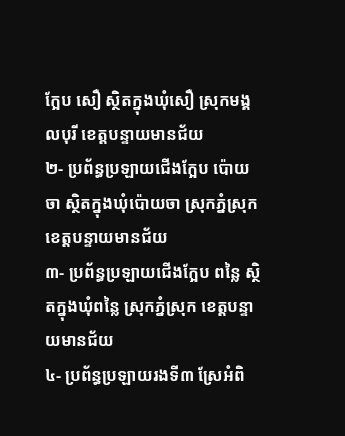ក្អែប សឿ ស្ថិតក្នុងឃុំសឿ ស្រុកមង្គលបុរី ខេត្តបន្ទាយមានជ័យ
២- ប្រព័ន្ធប្រឡាយជើងក្អែប ប៉ោយចា ស្ថិតក្នុងឃុំប៉ោយចា ស្រុកភ្នំស្រុក ខេត្តបន្ទាយមានជ័យ
៣- ប្រព័ន្ធប្រឡាយជើងក្អែប ពន្លៃ ស្ថិតក្នុងឃុំពន្លៃ ស្រុកភ្នំស្រុក ខេត្តបន្ទាយមានជ័យ
៤- ប្រព័ន្ធប្រឡាយរងទី៣ ស្រែអំពិ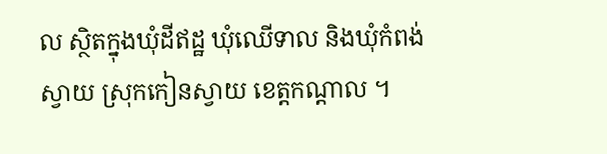ល ស្ថិតក្នុងឃុំដីឥដ្ឋ ឃុំឈើទាល និងឃុំកំពង់ស្វាយ ស្រុកកៀនស្វាយ ខេត្តកណ្តាល ។